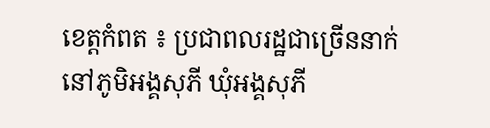ខេត្តកំពត ៖ ប្រជាពលរដ្ឋជាច្រើននាក់នៅភូមិអង្គសុភី ឃុំអង្គសុភី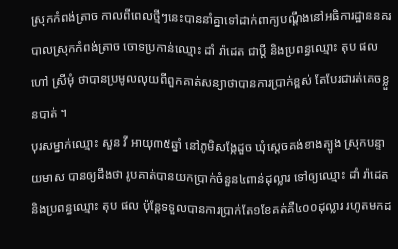ស្រុកកំពង់ត្រាច កាលពីពេលថ្មីៗនេះបាននាំគ្នាទៅដាក់ពាក្យបណ្ដឹងនៅអធិការដ្ឋាននគរបាលស្រុកកំពង់ត្រាច ចោទប្រកាន់ឈ្មោះ ដាំ រ៉ាដេត ជាប្តី និងប្រពន្ធឈ្មោះ តុប ផល ហៅ ស្រីមុំ ថាបានប្រមូលលុយពីពួកគាត់សន្យាថាបានការប្រាក់ខ្ពស់ តែបែរជារត់គេចខ្លួនបាត់ ។
បុរសម្នាក់ឈ្មោះ សួន វី អាយុ៣៥ឆ្នាំ នៅភូមិសង្កែដួច ឃុំស្តេចគង់ខាងត្បូង ស្រុកបន្ទាយមាស បានឲ្យដឹងថា រូបគាត់បានយកប្រាក់ចំនួន៤ពាន់ដុល្លារ ទៅឲ្យឈ្មោះ ដាំ រ៉ាដេត និងប្រពន្ធឈ្មោះ តុប ផល ប៉ុន្តែទទួលបានការប្រាក់តែ១ខែគត់គឺ៤០០ដុល្លារ រហូតមកដ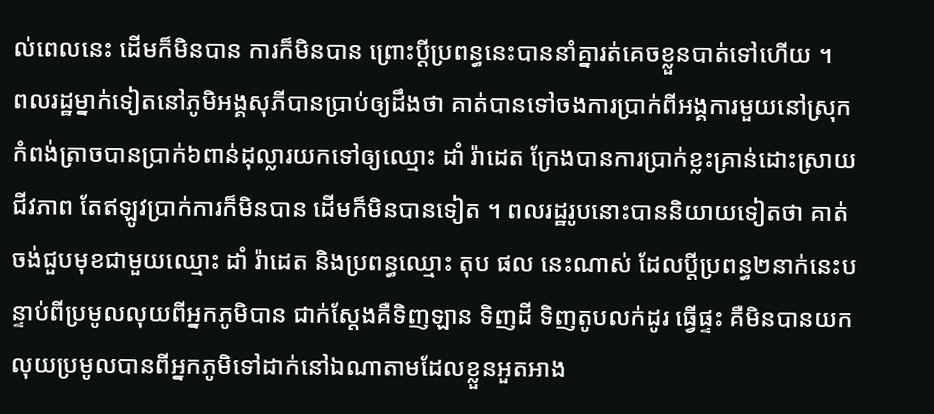ល់ពេលនេះ ដើមក៏មិនបាន ការក៏មិនបាន ព្រោះប្តីប្រពន្ធនេះបាននាំគ្នារត់គេចខ្លួនបាត់ទៅហើយ ។
ពលរដ្ឋម្នាក់ទៀតនៅភូមិអង្គសុភីបានប្រាប់ឲ្យដឹងថា គាត់បានទៅចងការប្រាក់ពីអង្គការមួយនៅស្រុកកំពង់ត្រាចបានប្រាក់៦ពាន់ដុល្លារយកទៅឲ្យឈ្មោះ ដាំ រ៉ាដេត ក្រែងបានការប្រាក់ខ្លះគ្រាន់ដោះស្រាយជីវភាព តែឥឡូវប្រាក់ការក៏មិនបាន ដើមក៏មិនបានទៀត ។ ពលរដ្ឋរូបនោះបាននិយាយទៀតថា គាត់ចង់ជួបមុខជាមួយឈ្មោះ ដាំ រ៉ាដេត និងប្រពន្ធឈ្មោះ តុប ផល នេះណាស់ ដែលប្តីប្រពន្ធ២នាក់នេះបន្ទាប់ពីប្រមូលលុយពីអ្នកភូមិបាន ជាក់ស្តែងគឺទិញឡាន ទិញដី ទិញតូបលក់ដូរ ធ្វើផ្ទះ គឺមិនបានយកលុយប្រមូលបានពីអ្នកភូមិទៅដាក់នៅឯណាតាមដែលខ្លួនអួតអាង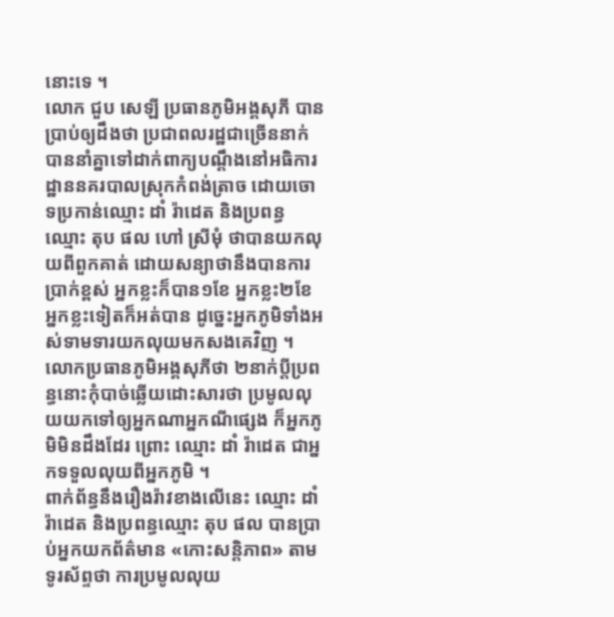នោះទេ ។
លោក ជួប សេឡី ប្រធានភូមិអង្គសុភី បានប្រាប់ឲ្យដឹងថា ប្រជាពលរដ្ឋជាច្រើននាក់បាននាំគ្នាទៅដាក់ពាក្យបណ្ដឹងនៅអធិការដ្ឋាននគរបាលស្រុកកំពង់ត្រាច ដោយចោទប្រកាន់ឈ្មោះ ដាំ រ៉ាដេត និងប្រពន្ធឈ្មោះ តុប ផល ហៅ ស្រីមុំ ថាបានយកលុយពីពួកគាត់ ដោយសន្យាថានឹងបានការប្រាក់ខ្ពស់ អ្នកខ្លះក៏បាន១ខែ អ្នកខ្លះ២ខែ អ្នកខ្លះទៀតក៏អត់បាន ដូច្នេះអ្នកភូមិទាំងអស់ទាមទារយកលុយមកសងគេវិញ ។
លោកប្រធានភូមិអង្គសុភីថា ២នាក់ប្តីប្រពន្ធនោះកុំបាច់ឆ្លើយដោះសារថា ប្រមូលលុយយកទៅឲ្យអ្នកណាអ្នកណីផ្សេង ក៏អ្នកភូមិមិនដឹងដែរ ព្រោះ ឈ្មោះ ដាំ រ៉ាដេត ជាអ្នកទទួលលុយពីអ្នកភូមិ ។
ពាក់ព័ន្ធនឹងរឿងរ៉ាវខាងលើនេះ ឈ្មោះ ដាំ រ៉ាដេត និងប្រពន្ធឈ្មោះ តុប ផល បានប្រាប់អ្នកយកព័ត៌មាន «កោះសន្តិភាព» តាមទូរស័ព្ទថា ការប្រមូលលុយ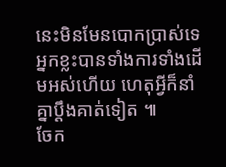នេះមិនមែនបោកប្រាស់ទេ អ្នកខ្លះបានទាំងការទាំងដើមអស់ហើយ ហេតុអ្វីក៏នាំគ្នាប្តឹងគាត់ទៀត ៕
ចែក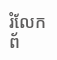រំលែកព័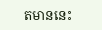តមាននេះ